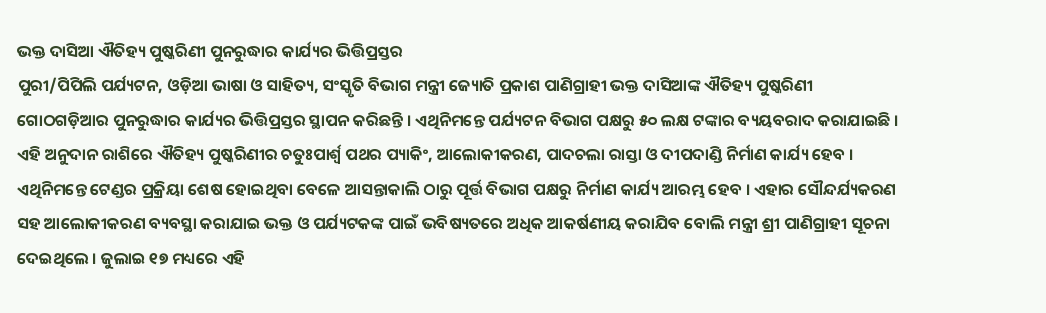ଭକ୍ତ ଦାସିଆ ଐତିହ୍ୟ ପୁଷ୍କରିଣୀ ପୁନରୁଦ୍ଧାର କାର୍ଯ୍ୟର ଭିତ୍ତିପ୍ରସ୍ତର
ପୁରୀ/ପିପିଲି ପର୍ଯ୍ୟଟନ, ଓଡ଼ିଆ ଭାଷା ଓ ସାହିତ୍ୟ, ସଂସ୍କୃତି ବିଭାଗ ମନ୍ତ୍ରୀ ଜ୍ୟୋତି ପ୍ରକାଶ ପାଣିଗ୍ରାହୀ ଭକ୍ତ ଦାସିଆଙ୍କ ଐତିହ୍ୟ ପୁଷ୍କରିଣୀ ଗୋଠଗଡ଼ିଆର ପୁନରୁଦ୍ଧାର କାର୍ଯ୍ୟର ଭିତ୍ତିପ୍ରସ୍ତର ସ୍ଥାପନ କରିଛନ୍ତି । ଏଥିନିମନ୍ତେ ପର୍ଯ୍ୟଟନ ବିଭାଗ ପକ୍ଷରୁ ୫୦ ଲକ୍ଷ ଟଙ୍କାର ବ୍ୟୟବରାଦ କରାଯାଇଛି । ଏହି ଅନୁଦାନ ରାଶିରେ ଐତିହ୍ୟ ପୁଷ୍କରିଣୀର ଚତୁଃପାର୍ଶ୍ୱ ପଥର ପ୍ୟାକିଂ, ଆଲୋକୀକରଣ, ପାଦଚଲା ରାସ୍ତା ଓ ଦୀପଦାଣ୍ଡି ନିର୍ମାଣ କାର୍ଯ୍ୟ ହେବ । ଏଥିନିମନ୍ତେ ଟେଣ୍ଡର ପ୍ରକ୍ରିୟା ଶେଷ ହୋଇଥିବା ବେଳେ ଆସନ୍ତାକାଲି ଠାରୁ ପୂର୍ତ୍ତ ବିଭାଗ ପକ୍ଷରୁ ନିର୍ମାଣ କାର୍ଯ୍ୟ ଆରମ୍ଭ ହେବ । ଏହାର ସୌନ୍ଦର୍ଯ୍ୟକରଣ ସହ ଆଲୋକୀକରଣ ବ୍ୟବସ୍ଥା କରାଯାଇ ଭକ୍ତ ଓ ପର୍ଯ୍ୟଟକଙ୍କ ପାଇଁ ଭବିଷ୍ୟତରେ ଅଧିକ ଆକର୍ଷଣୀୟ କରାଯିବ ବୋଲି ମନ୍ତ୍ରୀ ଶ୍ରୀ ପାଣିଗ୍ରାହୀ ସୂଚନା ଦେଇଥିଲେ । ଜୁଲାଇ ୧୭ ମଧ୍ୟରେ ଏହି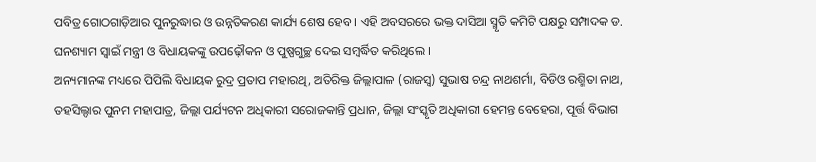ପବିତ୍ର ଗୋଠଗାଡ଼ିଆର ପୁନରୁଦ୍ଧାର ଓ ଉନ୍ନତିକରଣ କାର୍ଯ୍ୟ ଶେଷ ହେବ । ଏହି ଅବସରରେ ଭକ୍ତ ଦାସିଆ ସ୍ମୃତି କମିଟି ପକ୍ଷରୁ ସମ୍ପାଦକ ଡ. ଘନଶ୍ୟାମ ସ୍ୱାଇଁ ମନ୍ତ୍ରୀ ଓ ବିଧାୟକଙ୍କୁ ଉପଢ଼ୌକନ ଓ ପୁଷ୍ପଗୁଚ୍ଛ ଦେଇ ସମ୍ବର୍ଦ୍ଧିତ କରିଥିଲେ ।
ଅନ୍ୟମାନଙ୍କ ମଧ୍ୟରେ ପିପିଲି ବିଧାୟକ ରୁଦ୍ର ପ୍ରତାପ ମହାରଥି, ଅତିରିକ୍ତ ଜିଲ୍ଲାପାଳ (ରାଜସ୍ୱ) ସୁଭାଷ ଚନ୍ଦ୍ର ନାଥଶର୍ମା, ବିଡିଓ ରଶ୍ମିତା ନାଥ, ତହସିଲ୍ଦାର ପୁନମ ମହାପାତ୍ର, ଜିଲ୍ଲା ପର୍ଯ୍ୟଟନ ଅଧିକାରୀ ସରୋଜକାନ୍ତି ପ୍ରଧାନ, ଜିଲ୍ଲା ସଂସ୍କୃତି ଅଧିକାରୀ ହେମନ୍ତ ବେହେରା, ପୂର୍ତ୍ତ ବିଭାଗ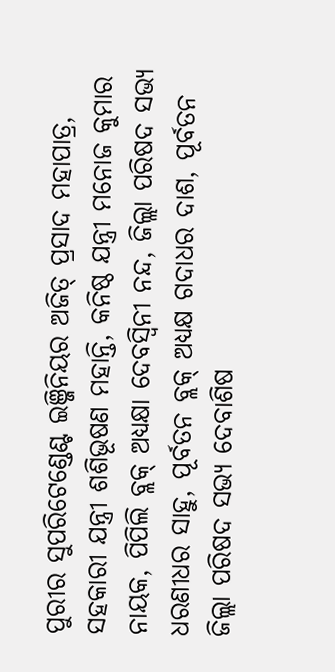ପୁରୀର ସୁପରିଟେଣ୍ଡେଣ୍ଟ ଇଞ୍ଜିନିୟର ଅଜିତ୍ ପ୍ରସାଦ ମହାପାତ୍ର, ସହକାରୀ ଯନ୍ତ୍ରୀ ଶଶିଭୂଷଣ ମହାନ୍ତି, କନିଷ୍ଠ ଯନ୍ତ୍ରୀ ମନୋଜ କୁମାର ନାୟକ, ପିପିଲି ବ୍ଲକ୍ ଅଧ୍ୟକ୍ଷା ଦେବସ୍ୱିନୀ ନନ୍ଦ, ଜିଲ୍ଲା ପରିଷଦ ସଭ୍ୟ ଧରଣୀଧର ସାହୁ, ପୂର୍ବତନ ବ୍ଲକ୍ ଅଧ୍ୟକ୍ଷ ଗଦାଧର ଦାଶ, ପୂର୍ବତନ ଜିଲ୍ଲା ପରିଷଦ ସଭ୍ୟ ଦେବାଶିଷ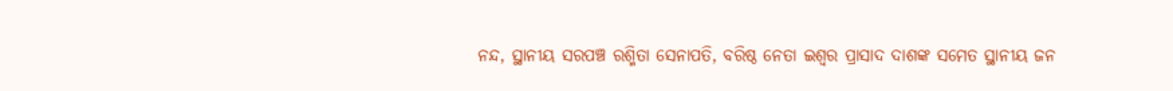ନନ୍ଦ, ସ୍ଥାନୀୟ ସରପଞ୍ଚ ରଶ୍ମିତା ସେନାପତି, ବରିଷ୍ଠ ନେତା ଇଶ୍ୱର ପ୍ରାସାଦ ଦାଶଙ୍କ ସମେତ ସ୍ଥାନୀୟ ଜନ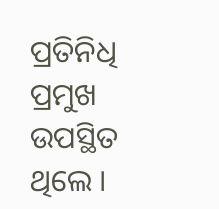ପ୍ରତିନିଧି ପ୍ରମୁଖ ଉପସ୍ଥିତ ଥିଲେ ।